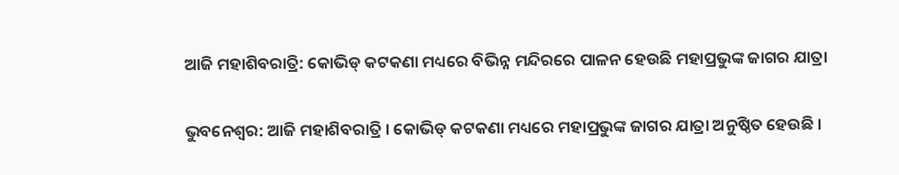ଆଜି ମହାଶିବରାତ୍ରି: କୋଭିଡ୍‌ କଟକଣା ମଧ୍ୟରେ ବିଭିନ୍ନ ମନ୍ଦିରରେ ପାଳନ ହେଉଛି ମହାପ୍ରଭୁଙ୍କ ଜାଗର ଯାତ୍ରା

ଭୁବନେଶ୍ବର: ଆଜି ମହାଶିବରାତ୍ରି । କୋଭିଡ୍‌ କଟକଣା ମଧ୍ୟରେ ମହାପ୍ରଭୁଙ୍କ ଜାଗର ଯାତ୍ରା ଅନୁଷ୍ଠିତ ହେଉଛି ।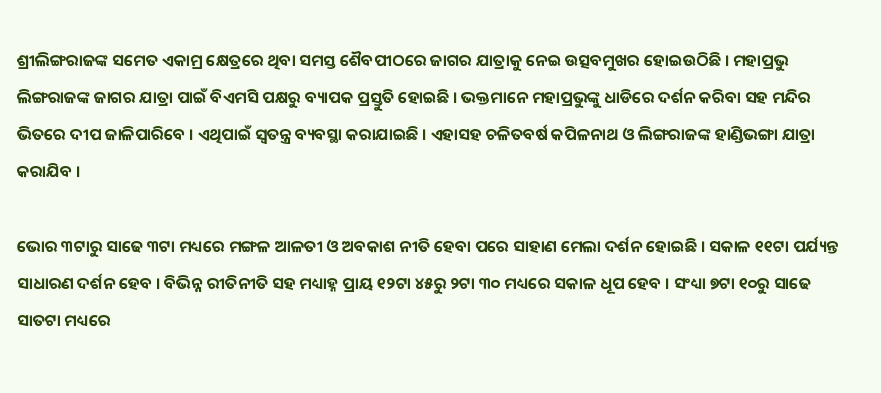ଶ୍ରୀଲିଙ୍ଗରାଜଙ୍କ ସମେତ ଏକାମ୍ର କ୍ଷେତ୍ରରେ ଥିବା ସମସ୍ତ ଶୈବପୀଠରେ ଜାଗର ଯାତ୍ରାକୁ ନେଇ ଉତ୍ସବମୁଖର ହୋଇଉଠିଛି । ମହାପ୍ରଭୁ ଲିଙ୍ଗରାଜଙ୍କ ଜାଗର ଯାତ୍ରା ପାଇଁ ବିଏମସି ପକ୍ଷରୁ ବ୍ୟାପକ ପ୍ରସ୍ତୁତି ହୋଇଛି । ଭକ୍ତମାନେ ମହାପ୍ରଭୁଙ୍କୁ ଧାଡିରେ ଦର୍ଶନ କରିବା ସହ ମନ୍ଦିର ଭିତରେ ଦୀପ ଜାଳିପାରିବେ । ଏଥିପାଇଁ ସ୍ୱତନ୍ତ୍ର ବ୍ୟବସ୍ଥା କରାଯାଇଛି । ଏହାସହ ଚଳିତବର୍ଷ କପିଳନାଥ ଓ ଲିଙ୍ଗରାଜଙ୍କ ହାଣ୍ଡିଭଙ୍ଗା ଯାତ୍ରା କରାଯିବ ।

ଭୋର ୩ଟାରୁ ସାଢେ ୩ଟା ମଧ୍ୟରେ ମଙ୍ଗଳ ଆଳତୀ ଓ ଅବକାଶ ନୀତି ହେବା ପରେ ସାହାଣ ମେଲା ଦର୍ଶନ ହୋଇଛି । ସକାଳ ୧୧ଟା ପର୍ଯ୍ୟନ୍ତ ସାଧାରଣ ଦର୍ଶନ ହେବ । ବିଭିନ୍ନ ରୀତିନୀତି ସହ ମଧ୍ୟାହ୍ନ ପ୍ରାୟ ୧୨ଟା ୪୫ରୁ ୨ଟା ୩୦ ମଧ୍ୟରେ ସକାଳ ଧୂପ ହେବ । ସଂଧ୍ୟା ୭ଟା ୧୦ରୁ ସାଢେ ସାତଟା ମଧ୍ୟରେ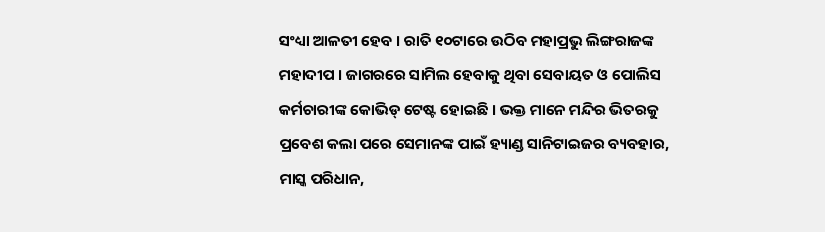ସଂଧ୍ୟା ଆଳତୀ ହେବ । ରାତି ୧୦ଟାରେ ଉଠିବ ମହାପ୍ରଭୁ ଲିଙ୍ଗରାଜଙ୍କ ମହାଦୀପ । ଜାଗରରେ ସାମିଲ ହେବାକୁ ଥିବା ସେବାୟତ ଓ ପୋଲିସ କର୍ମଚାରୀଙ୍କ କୋଭିଡ୍‌ ଟେଷ୍ଟ ହୋଇଛି । ଭକ୍ତ ମାନେ ମନ୍ଦିର ଭିତରକୁ ପ୍ରବେଶ କଲା ପରେ ସେମାନଙ୍କ ପାଇଁ ହ୍ୟାଣ୍ଡ ସାନିଟାଇଜର ବ୍ୟବହାର, ମାସ୍କ ପରିଧାନ,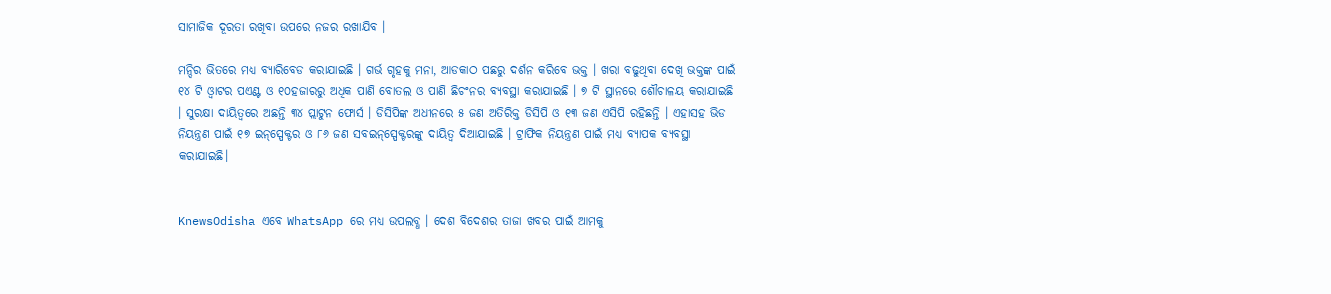ସାମାଜିକ ଦୂରତା ରଖିବା ଉପରେ ନଜର ରଖାଯିବ ।

ମନ୍ଦିର ଭିତରେ ମଧ୍ୟ ବ୍ୟାରିବେଡ କରାଯାଇଛି । ଗର୍ଭ ଗୃହକୁ ମନା, ଆଡକାଠ ପଛରୁ ଦର୍ଶନ କରିବେ ଭକ୍ତ । ଖରା ବଢୁଥିବା ଦେଖି ଭକ୍ତଙ୍କ ପାଇଁ ୧୪ ଟି ଓ୍ଵାଟର ପଏଣ୍ଟ ଓ ୧୦ହଜାରରୁ ଅଧିକ ପାଣି ବୋତଲ ଓ ପାଣି ଛିଚଂନର ବ୍ୟବସ୍ଥା କରାଯାଇଛି । ୭ ଟି ସ୍ଥାନରେ ଶୌଚାଳୟ କରାଯାଇଛି । ସୁରକ୍ଷା ଦାୟିତ୍ୱରେ ଅଛନ୍ତି ୩୪ ପ୍ଲାଟୁନ ଫୋର୍ସ । ଡିସିପିଙ୍କ ଅଧୀନରେ ୫ ଜଣ ଅତିରିକ୍ତ ଡିସିପି ଓ ୧୩ ଜଣ ଏସିପି ରହିଛନ୍ତି । ଏହାସହ ଭିଡ ନିୟନ୍ତ୍ରଣ ପାଇଁ ୧୭ ଇନ୍‌ସ୍ପେକ୍ଟର ଓ ୮୬ ଜଣ ସବଇନ୍‌ସ୍ପେକ୍ଟରଙ୍କୁ ଦାୟିତ୍ୱ ଦିଆଯାଇଛି । ଟ୍ରାଫିକ ନିୟନ୍ତ୍ରଣ ପାଇଁ ମଧ୍ୟ ବ୍ୟାପକ ବ୍ୟବସ୍ଥା କରାଯାଇଛି।


KnewsOdisha ଏବେ WhatsApp ରେ ମଧ୍ୟ ଉପଲବ୍ଧ । ଦେଶ ବିଦେଶର ତାଜା ଖବର ପାଇଁ ଆମକୁ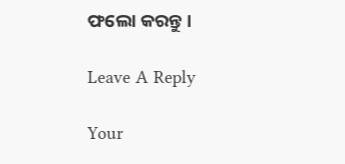ଫଲୋ କରନ୍ତୁ ।

Leave A Reply

Your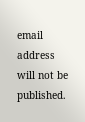email address will not be published.